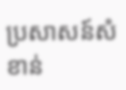ប្រសាសន៍សំខាន់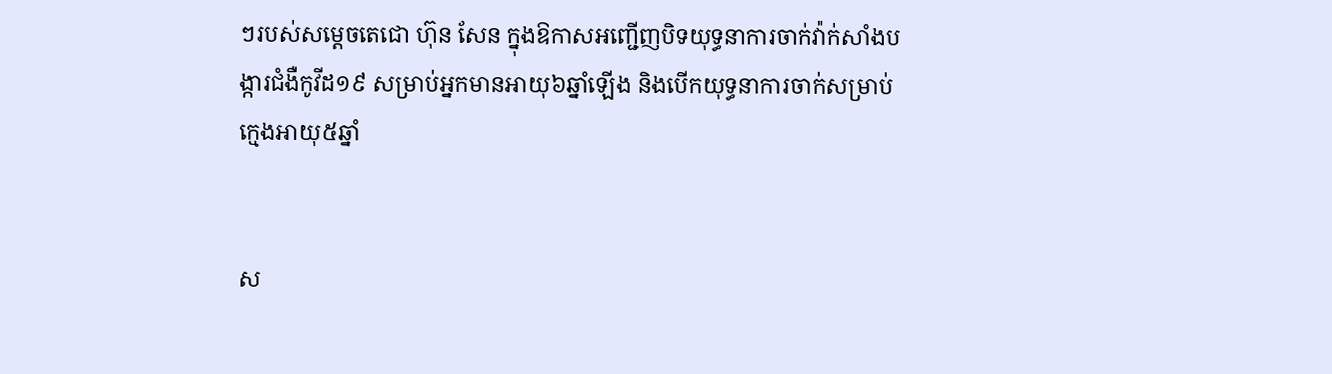ៗរបស់សម្តេចតេជោ ហ៊ុន សែន ក្នុងឱកាសអញ្ជើញបិទយុទ្ធនាការចាក់វ៉ាក់សាំងបង្ការជំងឺកូវីដ១៩ សម្រាប់អ្នកមានអាយុ៦ឆ្នាំឡើង និងបើកយុទ្ធនាការចាក់សម្រាប់ក្មេងអាយុ៥ឆ្នាំ


ស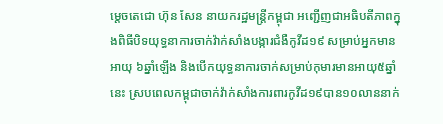ម្តេចតេជោ ហ៊ុន សែន នាយករដ្ឋមន្ត្រីកម្ពុជា អញ្ជើញជាអធិបតីភាពក្នុងពិធីបិទយុទ្ធនាការចាក់វ៉ាក់សាំងបង្ការជំងឺកូវីដ១៩ សម្រាប់អ្នកមានអាយុ ៦ឆ្នាំឡើង និងបើកយុទ្ធនាការចាក់សម្រាប់កុមារមានអាយុ៥ឆ្នាំនេះ ស្របពេលកម្ពុជាចាក់វ៉ាក់សាំងការពារកូវីដ១៩បាន១០លាននាក់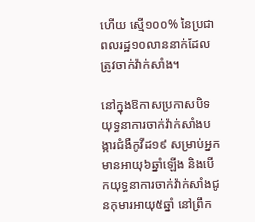ហើយ ស្មើ១០០% នៃប្រជាពលរដ្ឋ១០លាននាក់ដែលត្រូវចាក់វ៉ាក់សាំង។

នៅក្នុងឱកាសប្រកាសបិទយុទ្ធនាការចាក់វ៉ាក់សាំងបង្ការជំងឺកូវីដ១៩ សម្រាប់អ្នកមានអាយុ៦ឆ្នាំឡើង និងបើកយុទ្ធនាការចាក់វ៉ាក់សាំងជូនកុមារអាយុ៥ឆ្នាំ នៅព្រឹក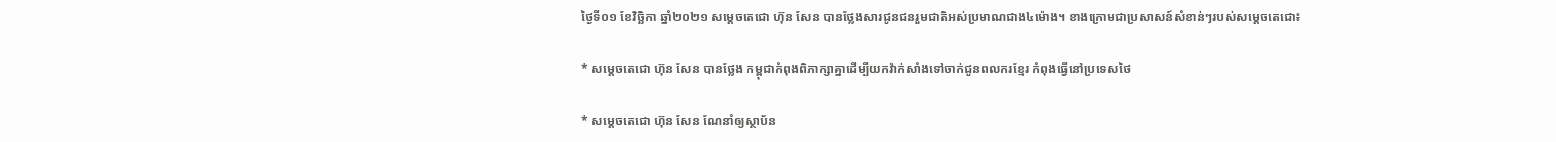ថ្ងៃទី០១ ខែវិច្ឆិកា ឆ្នាំ២០២១ សម្តេចតេជោ ហ៊ុន សែន បានថ្លែងសារជូនជនរួមជាតិអស់ប្រមាណជាង៤ម៉ោង។ ខាងក្រោមជាប្រសាសន៍សំខាន់ៗរបស់សម្តេចតេជោ៖

* សម្តេចតេជោ ហ៊ុន សែន បានថ្លែង កម្ពុជាកំពុងពិភាក្សាគ្នាដើម្បីយកវ៉ាក់សាំងទៅចាក់ជូនពលករខ្មែរ កំពុងធ្វើនៅប្រទេសថៃ

* សម្ដេចតេជោ ហ៊ុន សែន ណែនាំឲ្យស្ថាប័ន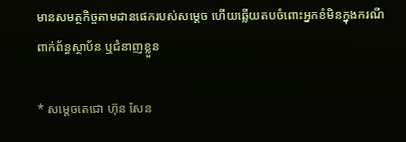មានសមត្ថកិច្ចតាមដានផេករបស់សម្ដេច ហើយឆ្លើយតបចំពោះអ្នកខំមិនក្នុងករណីពាក់ព័ន្ធស្ថាប័ន ឬជំនាញខ្លួន

* សម្ដេចតេជោ ហ៊ុន សែន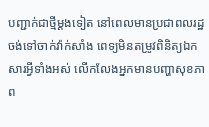បញ្ជាក់ជាថ្មីម្ដងទៀត នៅពេលមានប្រជាពលរដ្ឋចង់ទៅចាក់វ៉ាក់សាំង ពេទ្យមិនតម្រូវពិនិត្យឯកសារអ្វីទាំងអស់ លើកលែងអ្នកមានបញ្ហាសុខភាព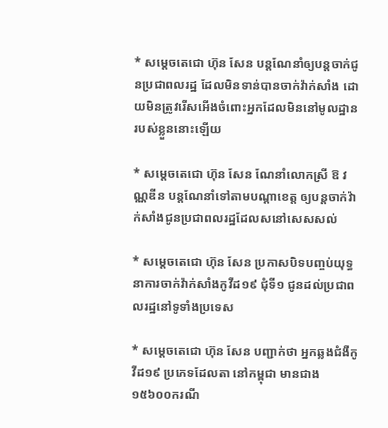* សម្ដេចតេជោ ហ៊ុន សែន បន្ដណែនាំឲ្យបន្ដចាក់ជូនប្រជាពលរដ្ឋ ដែលមិនទាន់បានចាក់វ៉ាក់សាំង ដោយមិនត្រូវរើសអើងចំពោះអ្នកដែលមិននៅមូលដ្ឋានរបស់ខ្លួននោះឡើយ

* សម្ដេចតេជោ ហ៊ុន សែន ណែនាំលោកស្រី ឱ វណ្ណឌីន បន្ដណែនាំទៅតាមបណ្ដាខេត្ត ឲ្យបន្ដចាក់វ៉ាក់សាំងជូនប្រជាពលរដ្ឋដែលសនៅសេសសល់

* សម្ដេចតេជោ ហ៊ុន សែន ប្រកាសបិទបញ្ចប់យុទ្ធនាការចាក់វ៉ាក់សាំងកូវីដ១៩ ជុំទី១ ជូនដល់ប្រជាពលរដ្ឋនៅទូទាំងប្រទេស

* សម្ដេចតេជោ ហ៊ុន សែន បញ្ជាក់ថា អ្នកឆ្លងជំងឺកូវីដ១៩ ប្រភេទដែលតា នៅកម្ពុជា មានជាង១៥៦០០ករណី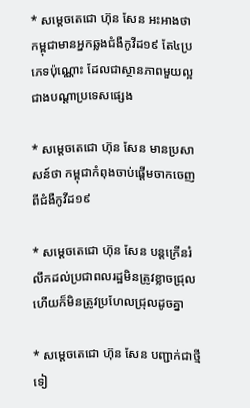* សម្ដេចតេជោ ហ៊ុន សែន អះអាងថា កម្ពុជាមានអ្នកឆ្លងជំងឺកូវីដ១៩ តែ៤ប្រភេទប៉ុណ្ណោះ ដែលជាស្ថានភាពមួយល្អជាងបណ្ដាប្រទេសផ្សេង

* សម្ដេចតេជោ ហ៊ុន សែន មានប្រសាសន៍ថា កម្ពុជាកំពុងចាប់ផ្ដើមចាកចេញពីជំងឺកូវីដ១៩

* សម្ដេចតេជោ ហ៊ុន សែន បន្ដក្រើនរំលឹកដល់ប្រជាពលរដ្ឋមិនត្រូវខ្លាចជ្រុល ហើយក៏មិនត្រូវប្រហែលជ្រុលដូចគ្នា

* សម្ដេចតេជោ ហ៊ុន សែន បញ្ជាក់ជាថ្មីទៀ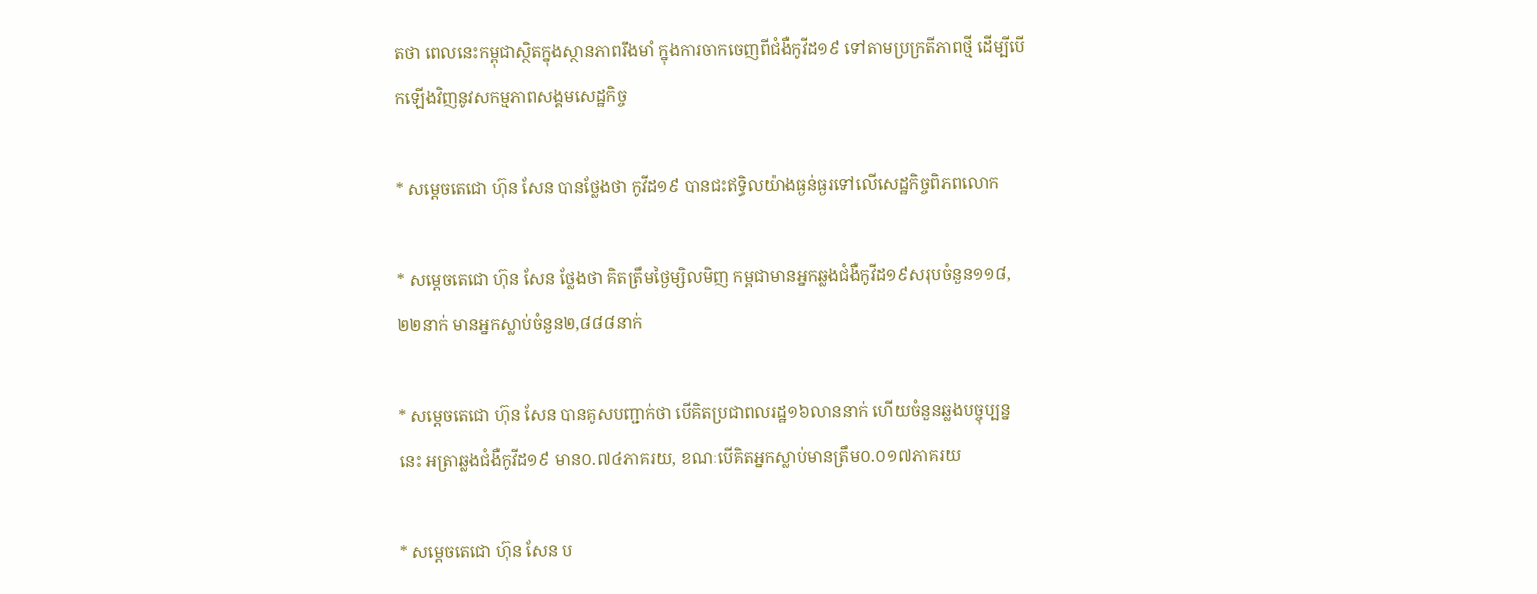តថា ពេលនេះកម្ពុជាស្ថិតក្នុងស្ថានភាពរឹងមាំ ក្នុងការចាកចេញពីជំងឺកូវីដ១៩ ទៅតាមប្រក្រតីភាពថ្មី ដើម្បីបើកឡើងវិញនូវសកម្មភាពសង្គមសេដ្ឋកិច្ច

* សម្ដេចតេជោ ហ៊ុន សែន បានថ្លែងថា កូវីដ១៩ បានជះឥទ្ធិលយ៉ាងធ្ងន់ធ្ងរទៅលើសេដ្ឋកិច្ចពិភពលោក

* សម្ដេចតេជោ ហ៊ុន សែន ថ្លែងថា គិតត្រឹមថ្ងៃម្សិលមិញ កម្ពជាមានអ្នកឆ្លងជំងឺកូវីដ១៩សរុបចំនួន១១៨,២២នាក់ មានអ្នកស្លាប់ចំនួន២,៨៨៨នាក់

* សម្ដេចតេជោ ហ៊ុន សែន បានគូសបញ្ជាក់ថា បើគិតប្រជាពលរដ្ឋ១៦លាននាក់ ហើយចំនួនឆ្លងបច្ចុប្បន្ននេះ អត្រាឆ្លងជំងឺកូវីដ១៩ មាន០.៧៤ភាគរយ, ខណៈបើគិតអ្នកស្លាប់មានត្រឹម០.០១៧ភាគរយ

* សម្ដេចតេជោ ហ៊ុន សែន ប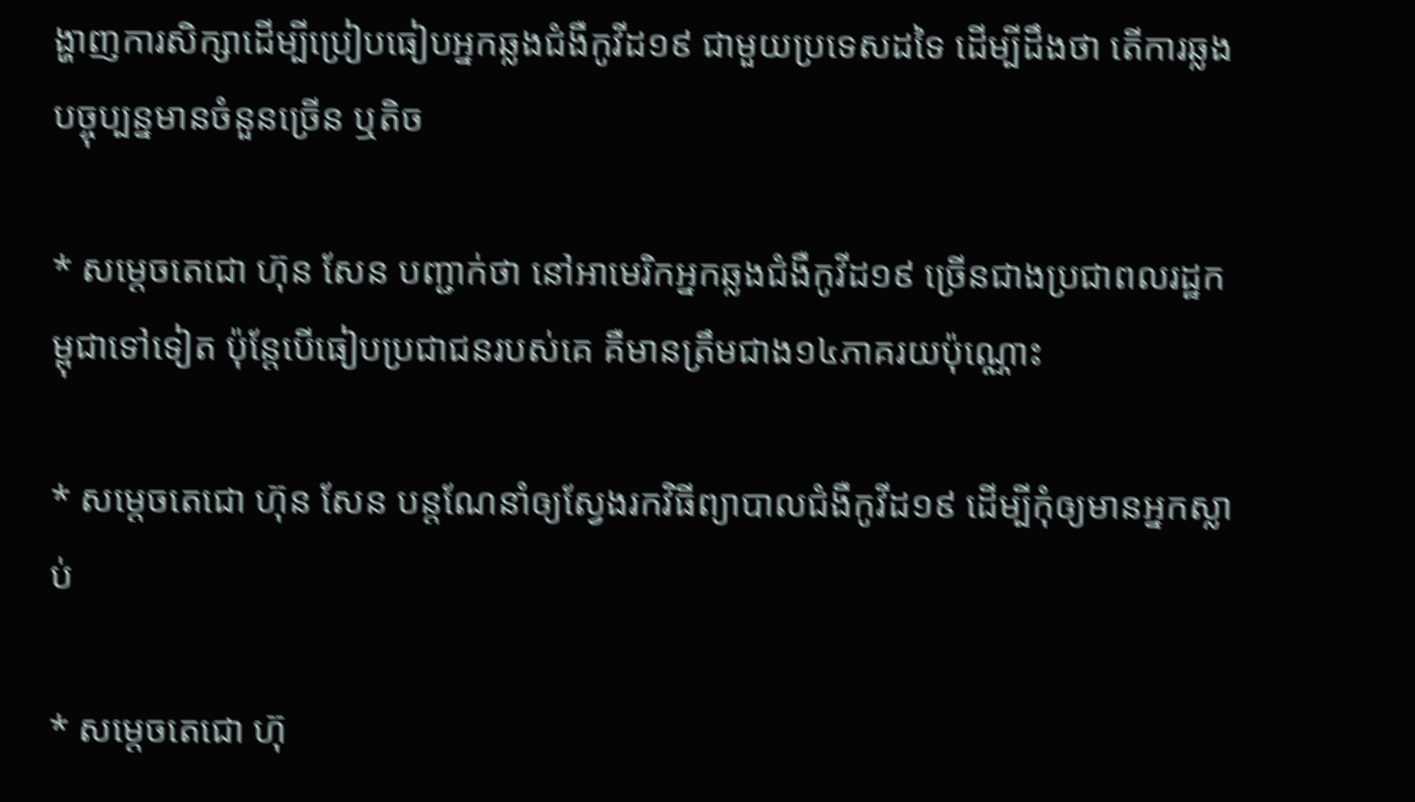ង្ហាញការសិក្សាដើម្បីប្រៀបធៀបអ្នកឆ្លងជំងឺកូវីដ១៩ ជាមួយប្រទេសដទៃ ដើម្បីដឹងថា តើការឆ្លងបច្ចុប្បន្នមានចំនួនច្រើន ឬតិច

* សម្ដេចតេជោ ហ៊ុន សែន បញ្ជាក់ថា នៅអាមេរិកអ្នកឆ្លងជំងឺកូវីដ១៩ ច្រើនជាងប្រជាពលរដ្ឋកម្ពុជាទៅទៀត ប៉ុន្ដែបើធៀបប្រជាជនរបស់គេ គឺមានត្រឹមជាង១៤ភាគរយប៉ុណ្ណោះ

* សម្ដេចតេជោ ហ៊ុន សែន បន្ដណែនាំឲ្យស្វែងរកវិធីព្យាបាលជំងឺកូវីដ១៩ ដើម្បីកុំឲ្យមានអ្នកស្លាប់

* សម្ដេចតេជោ ហ៊ុ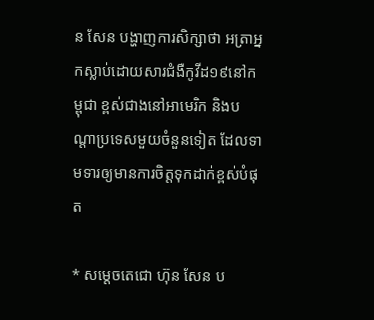ន សែន បង្ហាញការសិក្សាថា អត្រាអ្នកស្លាប់ដោយសារជំងឺកូវីដ១៩នៅកម្ពុជា ខ្ពស់ជាងនៅអាមេរិក និងបណ្ដាប្រទេសមួយចំនួនទៀត ដែលទាមទារឲ្យមានការចិត្តទុកដាក់ខ្ពស់បំផុត

* សម្ដេចតេជោ ហ៊ុន សែន ប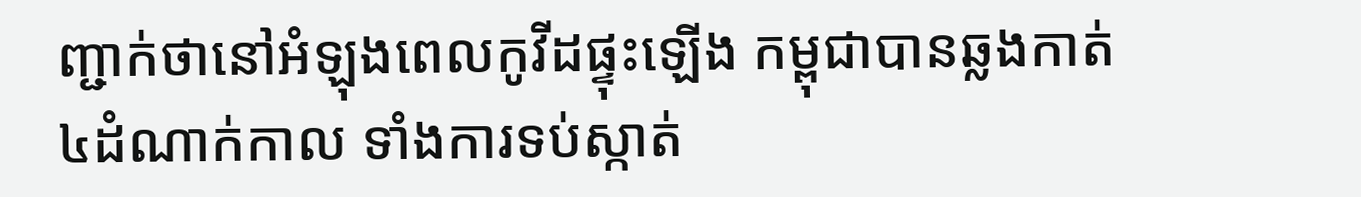ញ្ជាក់ថានៅអំឡុងពេលកូវីដផ្ទុះឡើង កម្ពុជាបានឆ្លងកាត់៤ដំណាក់កាល ទាំងការទប់ស្កាត់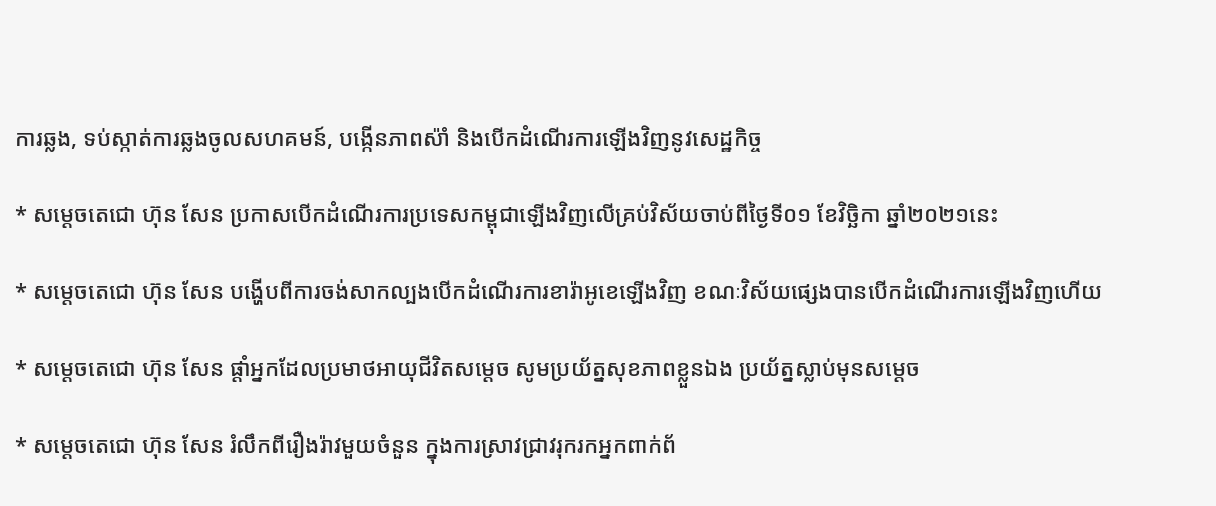ការឆ្លង, ទប់ស្កាត់ការឆ្លងចូលសហគមន៍, បង្កើនភាពស៉ាំ និងបើកដំណើរការឡើងវិញនូវសេដ្ឋកិច្ច

* សម្ដេចតេជោ ហ៊ុន សែន ប្រកាសបើកដំណើរការប្រទេសកម្ពុជាឡើងវិញលើគ្រប់វិស័យចាប់ពីថ្ងៃទី០១ ខែវិច្ឆិកា ឆ្នាំ២០២១នេះ

* សម្ដេចតេជោ ហ៊ុន សែន បង្ហើបពីការចង់សាកល្បងបើកដំណើរការខារ៉ាអូខេឡើងវិញ ខណៈវិស័យផ្សេងបានបើកដំណើរការឡើងវិញហើយ

* សម្ដេចតេជោ ហ៊ុន សែន ផ្ដាំអ្នកដែលប្រមាថអាយុជីវិតសម្ដេច សូមប្រយ័ត្នសុខភាពខ្លួនឯង ប្រយ័ត្នស្លាប់មុនសម្ដេច

* សម្ដេចតេជោ ហ៊ុន សែន រំលឹកពីរឿងរ៉ាវមួយចំនួន ក្នុងការស្រាវជ្រាវរុករកអ្នកពាក់ព័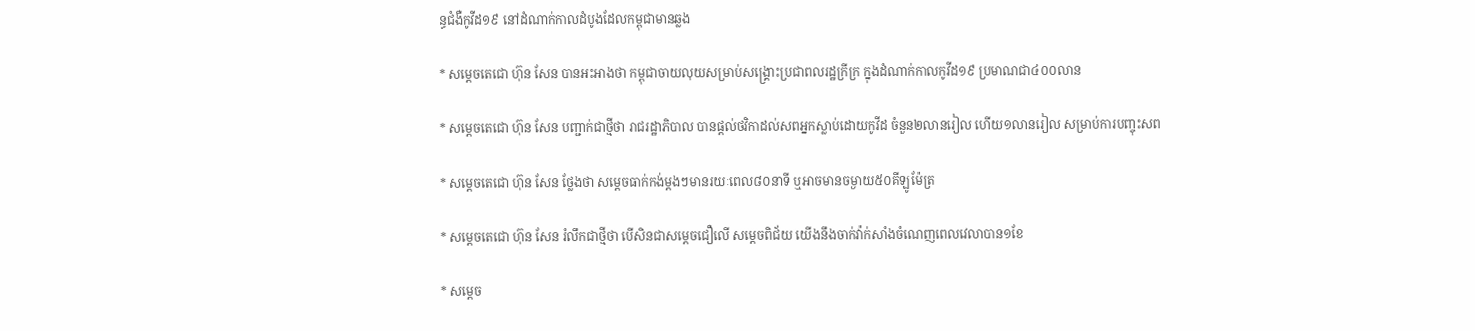ន្ធជំងឺកូវីដ១៩ នៅដំណាក់កាលដំបូងដែលកម្ពុជាមានឆ្លង

* សម្ដេចតេជោ ហ៊ុន សែន បានអះអាងថា កម្ពុជាចាយលុយសម្រាប់សង្គ្រោះប្រជាពលរដ្ឋក្រីក្រ ក្នុងដំណាក់កាលកូវីដ១៩ ប្រមាណជា៤០០លាន

* សម្តេចតេជោ ហ៊ុន សែន បញ្ជាក់ជាថ្មីថា រាជរដ្ឋាភិបាល បានផ្តល់ថវិកាដល់សពអ្នកស្លាប់ដោយកូវីដ ចំនួន២លានរៀល ហើយ១លានរៀល សម្រាប់ការបញ្ចុះសព

* សម្តេចតេជោ ហ៊ុន សែន ថ្លែងថា សម្តេចធាក់កង់ម្តងៗមានរយៈពេល៨០នាទី ឬអាចមានចម្ងាយ៥០គីឡូម៉ែត្រ

* សម្តេចតេជោ ហ៊ុន សែន រំលឹកជាថ្មីថា បើសិនជាសម្តេចជឿលើ សម្តេចពិជ័យ យើងនឹងចាក់វ៉ាក់សាំងចំណេញពេលវេលាបាន១ខែ

* សម្តេច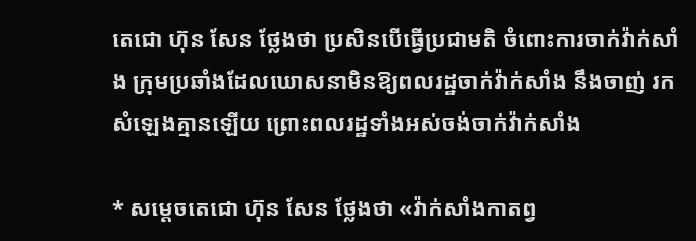តេជោ ហ៊ុន សែន ថ្លែងថា ប្រសិនបើធ្វើប្រជាមតិ ចំពោះការចាក់វ៉ាក់សាំង ក្រុមប្រឆាំងដែលឃោសនាមិនឱ្យពលរដ្ឋចាក់វ៉ាក់សាំង នឹងចាញ់ រកសំឡេងគ្មានឡើយ ព្រោះពលរដ្ឋទាំងអស់ចង់ចាក់វ៉ាក់សាំង

* សម្តេចតេជោ ហ៊ុន សែន ថ្លែងថា «វ៉ាក់សាំងកាតព្វ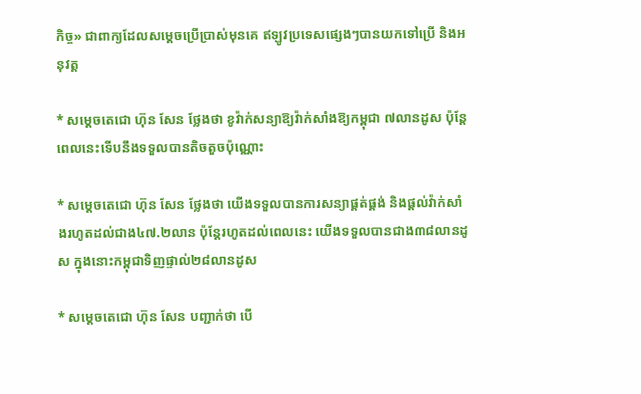កិច្ច» ជាពាក្យដែលសម្តេចប្រើប្រាស់មុនគេ ឥឡូវប្រទេសផ្សេងៗបានយកទៅប្រើ និងអនុវត្ត

* សម្តេចតេជោ ហ៊ុន សែន ថ្លែងថា ខូវ៉ាក់សន្យាឱ្យវ៉ាក់សាំងឱ្យកម្ពុជា ៧លានដូស ប៉ុន្តែពេលនេះទើបនឹងទទួលបានតិចតួចប៉ុណ្ណោះ

* សម្តេចតេជោ ហ៊ុន សែន ថ្លែងថា យើងទទួលបានការសន្យាផ្គត់ផ្គង់ និងផ្តល់វ៉ាក់សាំងរហូតដល់ជាង៤៧.២លាន ប៉ុន្តែរហូតដល់ពេលនេះ យើងទទួលបានជាង៣៨លានដូស ក្នុងនោះកម្ពុជាទិញផ្ទាល់២៨លានដូស

* សម្តេចតេជោ ហ៊ុន សែន បញ្ជាក់ថា បើ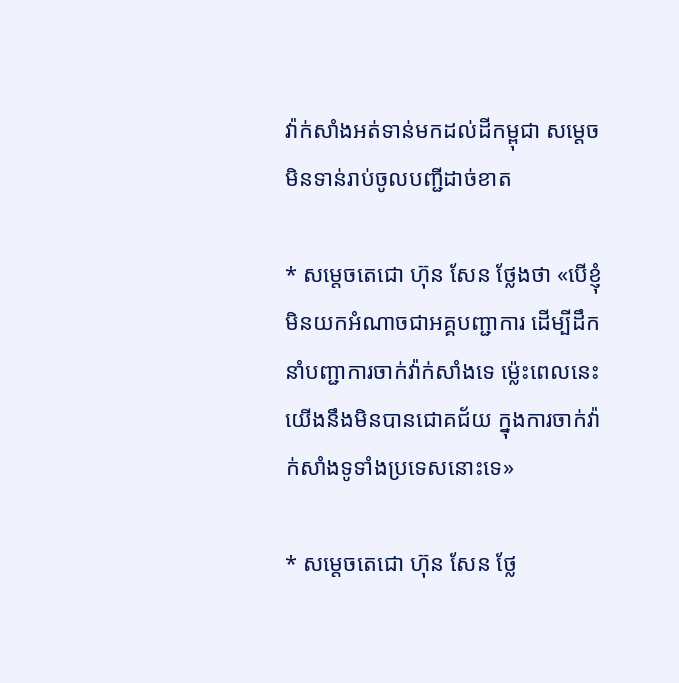វ៉ាក់សាំងអត់ទាន់មកដល់ដីកម្ពុជា សម្តេចមិនទាន់រាប់ចូលបញ្ជីដាច់ខាត

* សម្តេចតេជោ ហ៊ុន សែន ថ្លែងថា «បើខ្ញុំមិនយកអំណាចជាអគ្គបញ្ជាការ ដើម្បីដឹកនាំបញ្ជាការចាក់វ៉ាក់សាំងទេ ម្ល៉េះពេលនេះយើងនឹងមិនបានជោគជ័យ ក្នុងការចាក់វ៉ាក់សាំងទូទាំងប្រទេសនោះទេ»

* សម្តេចតេជោ ហ៊ុន សែន ថ្លែ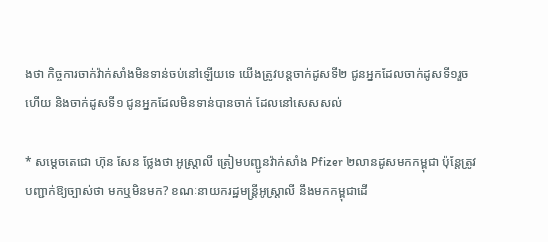ងថា កិច្ចការចាក់វ៉ាក់សាំងមិនទាន់ចប់នៅឡើយទេ យើងត្រូវបន្តចាក់ដូសទី២ ជូនអ្នកដែលចាក់ដូសទី១រួចហើយ និងចាក់ដូសទី១ ជូនអ្នកដែលមិនទាន់បានចាក់ ដែលនៅសេសសល់

* សម្តេចតេជោ ហ៊ុន សែន ថ្លែងថា អូស្ត្រាលី ត្រៀមបញ្ជូនវ៉ាក់សាំង Pfizer ២លានដូសមកកម្ពុជា ប៉ុន្តែត្រូវបញ្ជាក់ឱ្យច្បាស់ថា មកឬមិនមក? ខណៈនាយករដ្ឋមន្ត្រីអូស្ត្រាលី នឹងមកកម្ពុជាដើ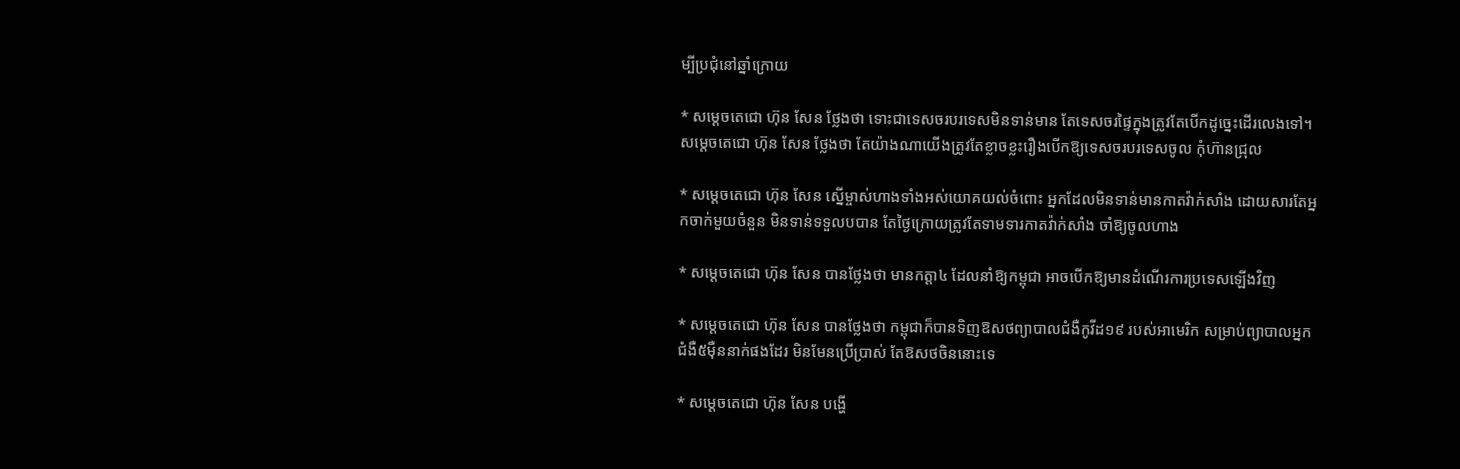ម្បីប្រជុំនៅឆ្នាំក្រោយ

* សម្តេចតេជោ ហ៊ុន សែន ថ្លែងថា ទោះជាទេសចរបរទេសមិនទាន់មាន តែទេសចរផ្ទៃក្នុងត្រូវតែបើកដូច្នេះដើរលេងទៅ។ សម្តេចតេជោ ហ៊ុន សែន ថ្លែងថា តែយ៉ាងណាយើងត្រូវតែខ្លាចខ្លះរឿងបើកឱ្យទេសចរបរទេសចូល កុំហ៊ានជ្រុល

* សម្តេចតេជោ ហ៊ុន សែន ស្នើម្ចាស់ហាងទាំងអស់យោគយល់ចំពោះ អ្នកដែលមិនទាន់មានកាតវ៉ាក់សាំង ដោយសារតែអ្នកចាក់មួយចំនួន មិនទាន់ទទួលបបាន តែថ្ងៃក្រោយត្រូវតែទាមទារកាតវ៉ាក់សាំង ចាំឱ្យចូលហាង

* សម្តេចតេជោ ហ៊ុន សែន បានថ្លែងថា មានកត្តា៤ ដែលនាំឱ្យកម្ពុជា អាចបើកឱ្យមានដំណើរការប្រទេសឡើងវិញ

* សម្តេចតេជោ ហ៊ុន សែន បានថ្លែងថា កម្ពុជាក៏បានទិញឱសថព្យាបាលជំងឺកូវីដ១៩ របស់អាមេរិក សម្រាប់ព្យាបាលអ្នកជំងឺ៥ម៉ឺននាក់ផងដែរ មិនមែនប្រើប្រាស់ តែឱសថចិននោះទេ

* សម្តេចតេជោ ហ៊ុន សែន បង្ហើ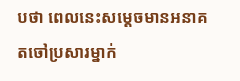បថា ពេលនេះសម្តេចមានអនាគតចៅប្រសារម្នាក់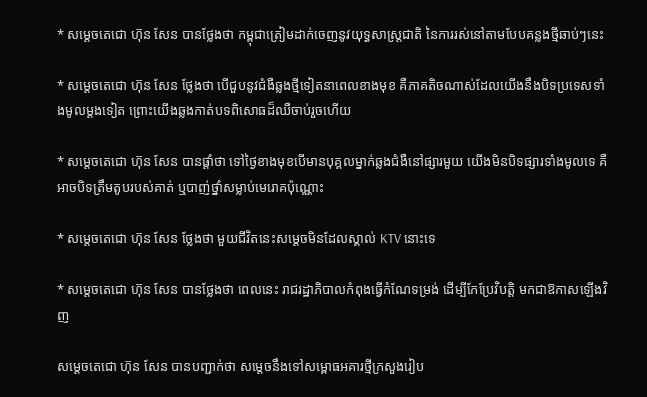* សម្តេចតេជោ ហ៊ុន សែន បានថ្លែងថា កម្ពុជាត្រៀមដាក់ចេញនូវយុទ្ធសាស្រ្តជាតិ នៃការរស់នៅតាមបែបគន្លងថ្មីឆាប់ៗនេះ

* សម្តេចតេជោ ហ៊ុន សែន ថ្លែងថា បើជួបនូវជំងឺឆ្លងថ្មីទៀតនាពេលខាងមុខ គឺភាគតិចណាស់ដែលយើងនឹងបិទប្រទេសទាំងមូលម្តងទៀត ព្រោះយើងឆ្លងកាត់បទពិសោធដ៏ឈឺចាប់រួចហើយ

* សម្តេចតេជោ ហ៊ុន សែន បានផ្តាំថា ទៅថ្ងៃខាងមុខបើមានបុគ្គលម្នាក់ឆ្លងជំងឺនៅផ្សារមួយ យើងមិនបិទផ្សារទាំងមូលទេ គឺអាចបិទត្រឹមតូបរបស់គាត់ ឬបាញ់ថ្នាំសម្លាប់មេរោគប៉ុណ្ណោះ

* សម្តេចតេជោ ហ៊ុន សែន ថ្លែងថា មួយជីវិតនេះសម្តេចមិនដែលស្គាល់ KTV នោះទេ

* សម្តេចតេជោ ហ៊ុន សែន បានថ្លែងថា ពេលនេះ រាជរដ្ឋាភិបាលកំពុងធ្វើកំណែទម្រង់ ដើម្បីកែប្រែវិបត្តិ មកជាឱកាសឡើងវិញ

សម្តេចតេជោ ហ៊ុន សែន បានបញ្ជាក់ថា សម្តេចនឹងទៅសម្ពោធអគារថ្មីក្រសួងរៀប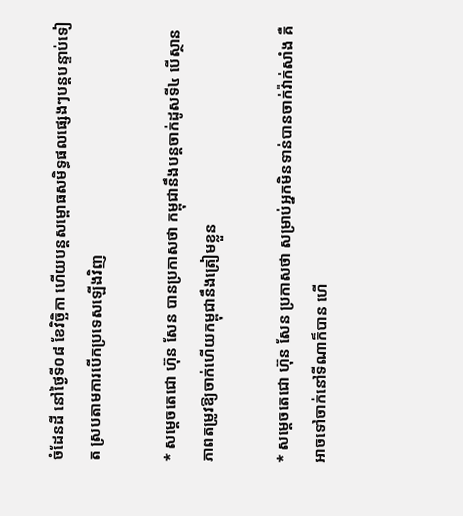ចំដែនដី នៅថ្ងៃទី០៨ ខែវិច្ឆិកា ហើយបន្តសម្ពោធសមិទ្ធផលផ្សេងៗបន្តបន្ទាប់ទៀត ស្របតាមការបើកប្រទេសឡើងវិញ

* សម្តេចតេជោ ហ៊ុន សែន បានប្រកាសថា កម្ពុជានឹងបន្តចាក់ដូសទី៤ បើស្ថានភាពតម្រូវឱ្យចាក់ហើយកម្ពុជានឹងត្រៀមខ្លួន

* សម្តេចតេជោ ហ៊ុន សែន ប្រកាសថា សម្រាប់អ្នកមិនទាន់បានចាក់វ៉ាក់សាំង គឺអាចទៅចាក់នៅទីណាក៏បាន ហើ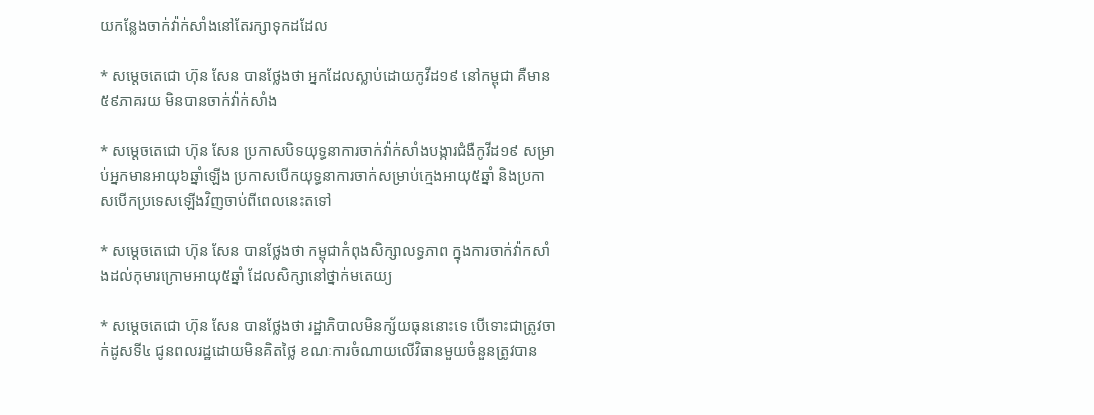យកន្លែងចាក់វ៉ាក់សាំងនៅតែរក្សាទុកដដែល

* សម្តេចតេជោ ហ៊ុន សែន បានថ្លែងថា អ្នកដែលស្លាប់ដោយកូវីដ១៩ នៅកម្ពុជា គឺមាន៥៩ភាគរយ មិនបានចាក់វ៉ាក់សាំង

* សម្តេចតេជោ ហ៊ុន សែន ប្រកាសបិទយុទ្ធនាការចាក់វ៉ាក់សាំងបង្ការជំងឺកូវីដ១៩ សម្រាប់អ្នកមានអាយុ៦ឆ្នាំឡើង ប្រកាសបើកយុទ្ធនាការចាក់សម្រាប់ក្មេងអាយុ៥ឆ្នាំ និងប្រកាសបើកប្រទេសឡើងវិញចាប់ពីពេលនេះតទៅ

* សម្តេចតេជោ ហ៊ុន សែន បានថ្លែងថា កម្ពុជាកំពុងសិក្សាលទ្ធភាព ក្នុងការចាក់វ៉ាកសាំងដល់កុមារក្រោមអាយុ៥ឆ្នាំ ដែលសិក្សានៅថ្នាក់មតេយ្យ

* សម្តេចតេជោ ហ៊ុន សែន បានថ្លែងថា រដ្ឋាភិបាលមិនក្ស័យធុននោះទេ បើទោះជាត្រូវចាក់ដូសទី៤ ជូនពលរដ្ឋដោយមិនគិតថ្លៃ ខណៈការចំណាយលើវិធានមួយចំនួនត្រូវបាន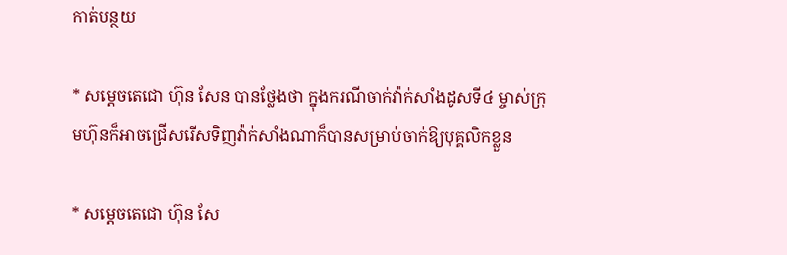កាត់បន្ថយ

* សម្តេចតេជោ ហ៊ុន សែន បានថ្លែងថា ក្នុងករណីចាក់វ៉ាក់សាំងដូសទី៤ ម្ចាស់ក្រុមហ៊ុនក៏អាចជ្រើសរើសទិញវ៉ាក់សាំងណាក៏បានសម្រាប់ចាក់ឱ្យបុគ្គលិកខ្លួន

* សម្តេចតេជោ ហ៊ុន សែ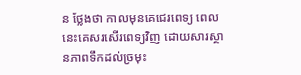ន ថ្លែងថា កាលមុនគេជេរពេទ្យ ពេលនេះគេសរសើរពេទ្យវិញ ដោយសារស្ថានភាពទឹកដល់ច្រមុះ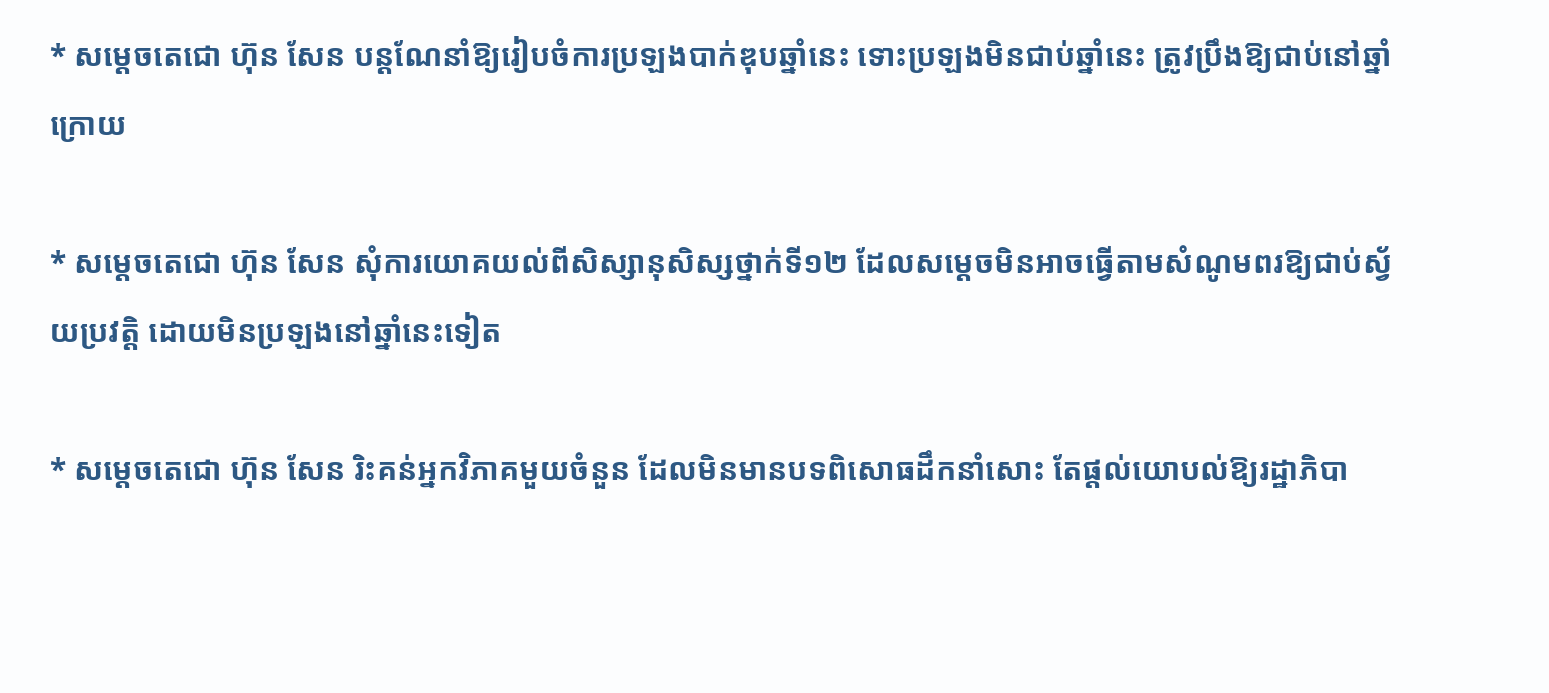* សម្តេចតេជោ ហ៊ុន សែន បន្តណែនាំឱ្យរៀបចំការប្រឡងបាក់ឌុបឆ្នាំនេះ ទោះប្រឡងមិនជាប់ឆ្នាំនេះ ត្រូវប្រឹងឱ្យជាប់នៅឆ្នាំក្រោយ

* សម្តេចតេជោ ហ៊ុន សែន សុំការយោគយល់ពីសិស្សានុសិស្សថ្នាក់ទី១២ ដែលសម្តេចមិនអាចធ្វើតាមសំណូមពរឱ្យជាប់ស្វ័យប្រវត្តិ ដោយមិនប្រឡងនៅឆ្នាំនេះទៀត

* សម្តេចតេជោ ហ៊ុន សែន រិះគន់អ្នកវិភាគមួយចំនួន ដែលមិនមានបទពិសោធដឹកនាំសោះ តែផ្តល់យោបល់ឱ្យរដ្ឋាភិបា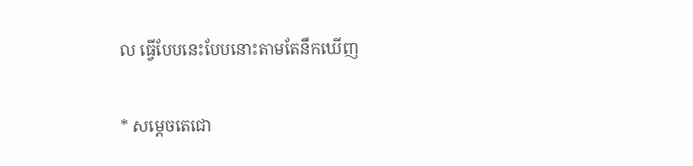ល ធ្វើបែបនេះបែបនោះតាមតែនឹកឃើញ

* សម្តេចតេជោ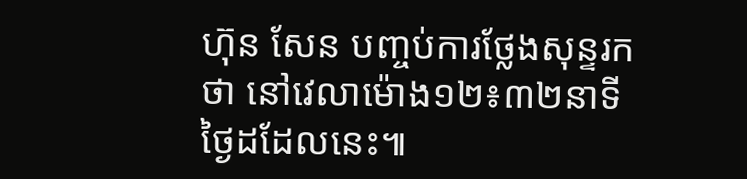ហ៊ុន សែន បញ្ចប់ការថ្លែងសុន្ទរកថា នៅវេលាម៉ោង១២៖៣២នាទី ថ្ងៃដដែលនេះ៕